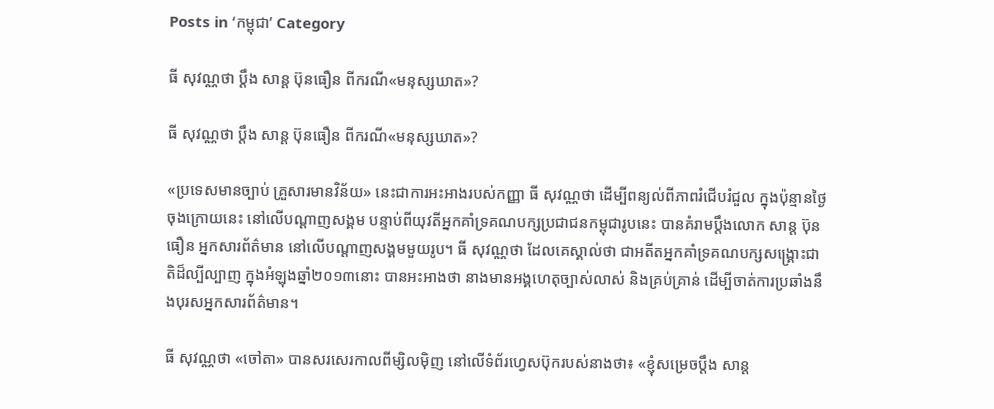Posts in ‘កម្ពុជា’ Category

ធី សុវណ្ណថា ប្ដឹង សាន្ត ប៊ុនធឿន ពីករណី«មនុស្សឃាត»?

ធី សុវណ្ណថា ប្ដឹង សាន្ត ប៊ុនធឿន ពីករណី«មនុស្សឃាត»?

«ប្រទេសមានច្បាប់ គ្រួសារមានវិន័យ» នេះជាការអះអាងរបស់កញ្ញា ធី សុវណ្ណថា ដើម្បីពន្យល់ពីភាពរំជើបរំជួល ក្នុងប៉ុន្មានថ្ងៃចុងក្រោយនេះ នៅលើបណ្ដាញសង្គម បន្ទាប់ពីយុវតីអ្នកគាំទ្រគណបក្សប្រជាជនកម្ពុជារូបនេះ បានគំរាមប្ដឹងលោក សាន្ដ ប៊ុនធឿន អ្នកសារព័ត៌មាន នៅលើបណ្ដាញសង្គមមួយរូប។ ធី សុវណ្ណថា ដែលគេស្គាល់ថា ជាអតីតអ្នកគាំទ្រគណបក្សសង្គ្រោះជាតិដ៏ល្បីល្បាញ ក្នុងអំឡុងឆ្នាំ២០១៣នោះ បានអះអាងថា នាងមានអង្គហេតុច្បាស់លាស់ និងគ្រប់គ្រាន់ ដើម្បីចាត់ការប្រឆាំងនឹងបុរសអ្នកសារព័ត៌មាន។

ធី សុវណ្ណថា «ចៅតា» បានសរសេរកាលពីម្សិលម៉ិញ នៅលើទំព័រហ្វេសប៊ុករបស់នាងថា៖ «ខ្ញុំសម្រេចប្តឹង សាន្ត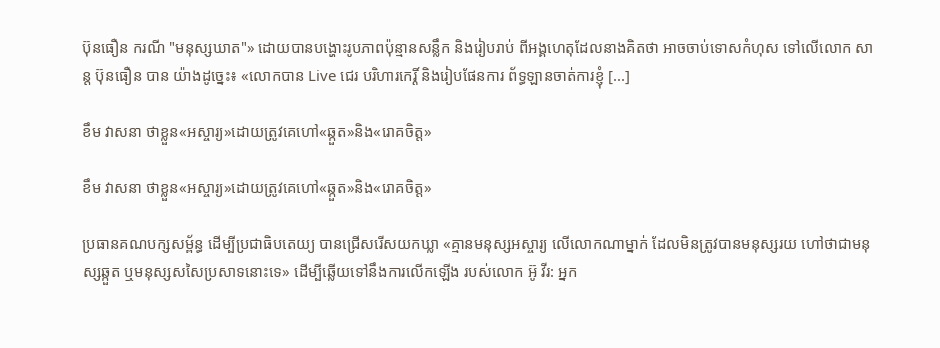ប៊ុនធឿន ករណី "មនុស្សឃាត"» ដោយបានបង្ហោះរូបភាពប៉ុន្មានសន្លឹក និងរៀបរាប់ ពីអង្គហេតុដែលនាងគិតថា អាចចាប់ទោសកំហុស ទៅលើលោក សាន្ដ ប៊ុនធឿន បាន យ៉ាងដូច្នេះ៖ «លោកបាន Live ជេរ បរិហារកេរ្តិ៍ និងរៀបផែនការ ព័ទ្ធឡានចាត់ការខ្ញុំ [...]

ខឹម វាសនា ថាខ្លួន«អស្ចារ្យ»ដោយត្រូវគេហៅ«ឆ្កួត»និង«រោគចិត្ត»

ខឹម វាសនា ថាខ្លួន«អស្ចារ្យ»ដោយត្រូវគេហៅ«ឆ្កួត»និង«រោគចិត្ត»

ប្រធានគណបក្សសម្ព័ន្ធ ដើម្បីប្រជាធិបតេយ្យ បានជ្រើសរើសយកឃ្លា «គ្មានមនុស្សអស្ចារ្យ លើលោកណាម្នាក់ ដែលមិនត្រូវបានមនុស្សរយ ហៅថាជាមនុស្សឆ្កួត ឬមនុស្សសសៃប្រសាទនោះទេ» ដើម្បីឆ្លើយទៅនឹងការលើកឡើង របស់លោក អ៊ូ វីរ: អ្នក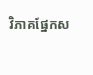វិភាគផ្នែកស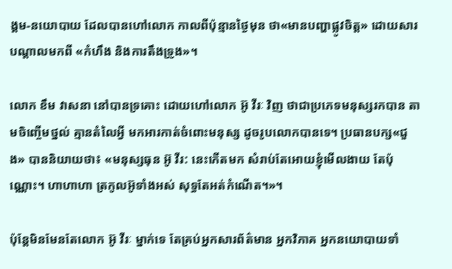ង្គម-នយោបាយ ដែលបានហៅលោក កាលពីប៉ុន្មានថ្ងៃមុន ថា«មានបញ្ហាផ្លូវចិត្ត» ដោយសារបណ្ដាលមកពី «កំហឹង និងការតឹងទ្រូង»។

លោក ខឹម វាសនា នៅបានទ្រគោះ ដោយហៅលោក អ៊ូ វីរៈ វិញ ថាជាប្រភេទមនុស្សរកបាន តាមចិញ្ចើមថ្នល់ គ្មានតំលៃអ្វី មកអារកាត់ចំពោះមនុស្ស ដូចរូបលោកបានទេ។ ប្រធានបក្ស«ជួង» បាននិយាយថា៖ «មនុស្សធុន អ៊ូ វីរ: នេះកើតមក សំរាប់តែអោយខ្ញុំមើលងាយ តែប៉ុណ្ណោះ។ ហាហាហា ត្រកូលអ៊ូទាំងអស់ សុទ្ធតែអត់កំណើត។»។

ប៉ុន្តែមិនមែនតែលោក អ៊ូ វីរៈ ម្នាក់ទេ តែគ្រប់អ្នកសារព័ត៌មាន អ្នកវិភាគ អ្នកនយោបាយទាំ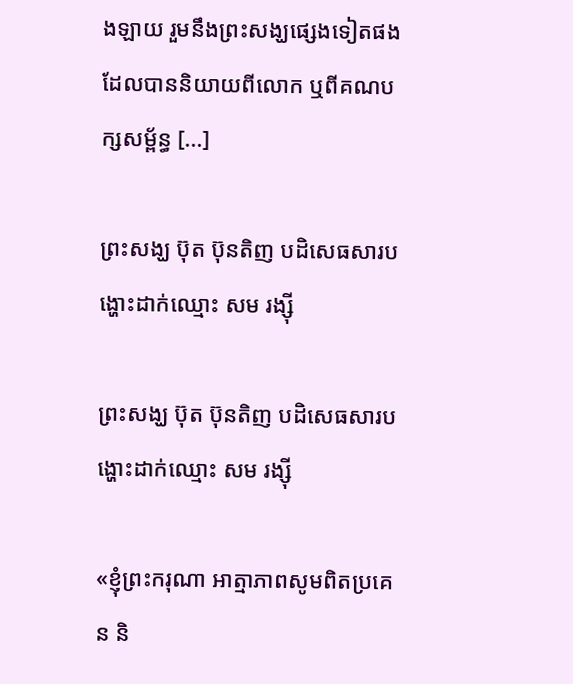ងឡាយ រួមនឹងព្រះសង្ឃផ្សេងទៀតផង ដែលបាននិយាយពីលោក ឬពីគណបក្សសម្ព័ន្ធ [...]

ព្រះសង្ឃ ប៊ុត ប៊ុនតិញ បដិសេធសារបង្ហោះដាក់ឈ្មោះ សម រង្ស៊ី

ព្រះសង្ឃ ប៊ុត ប៊ុនតិញ បដិសេធសារបង្ហោះដាក់ឈ្មោះ សម រង្ស៊ី

«ខ្ញុំព្រះករុណា អាត្មាភាពសូមពិតប្រគេន និ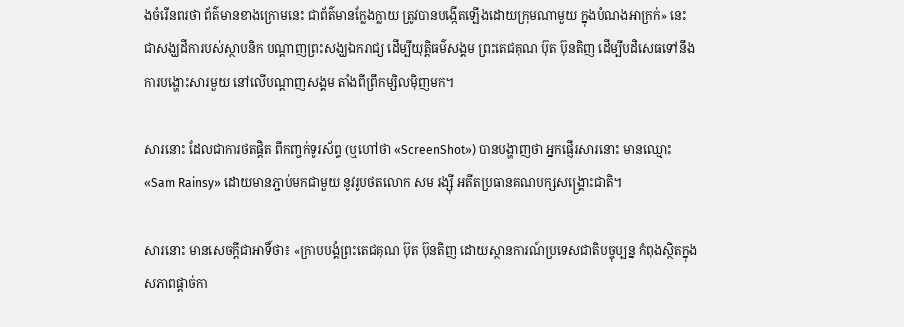ងចំរើនពរថា ព័ត៌មានខាងក្រោមនេះ ជាព័ត៌មានក្លែងក្លាយ ត្រូវបានបង្កើតឡើងដោយក្រុមណាមួយ ក្នុងបំណងអាក្រក់» នេះ ជាសង្ឃដីការបស់ស្ថាបនិក បណ្ដាញព្រះសង្ឃឯករាជ្យ ដើម្បីយុត្តិធម៌សង្គម ព្រះតេជគុណ ប៊ុត ប៊ុនតិញ ដើម្បីបដិសេធទៅនឹងការបង្ហោះសារមួយ នៅលើបណ្ដាញសង្គម តាំងពីព្រឹកម្សិលម៉ិញមក។

សារនោះ ដែលជាការថតផ្តិត ពីកញ្ចក់ទូរស័ព្ទ (ឬហៅថា «ScreenShot») បានបង្ហាញថា អ្នកផ្ញើរសារនោះ មានឈ្មោះ «Sam Rainsy» ដោយមានភ្ជាប់មកជាមួយ នូវរូបថតលោក សម រង្ស៊ី អតីតប្រធានគណបក្សសង្គ្រោះជាតិ។

សារនោះ មានសេចក្ដីជាអាទិ៍ថា៖ «ក្រាបបង្គំព្រះតេជគុណ ប៊ុត ប៊ុនតិញ ដោយស្ថានការណ៍ប្រទេសជាតិបច្ចុប្បន្ន កំពុងស្ថិតក្នុងសភាពផ្ដាច់កា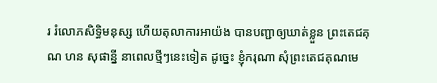រ រំលោភសិទ្ធិមនុស្ស ហើយតុលាការអាយ៉ង បានបញ្ជាឲ្យឃាត់ខ្លួន ព្រះតេជគុណ ហន សុផាន្នី នាពេលថ្មីៗនេះទៀត ដូច្នេះ ខ្ញុំករុណា សុំព្រះតេជគុណមេ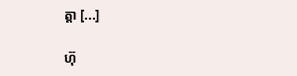ត្តា [...]

ហ៊ុ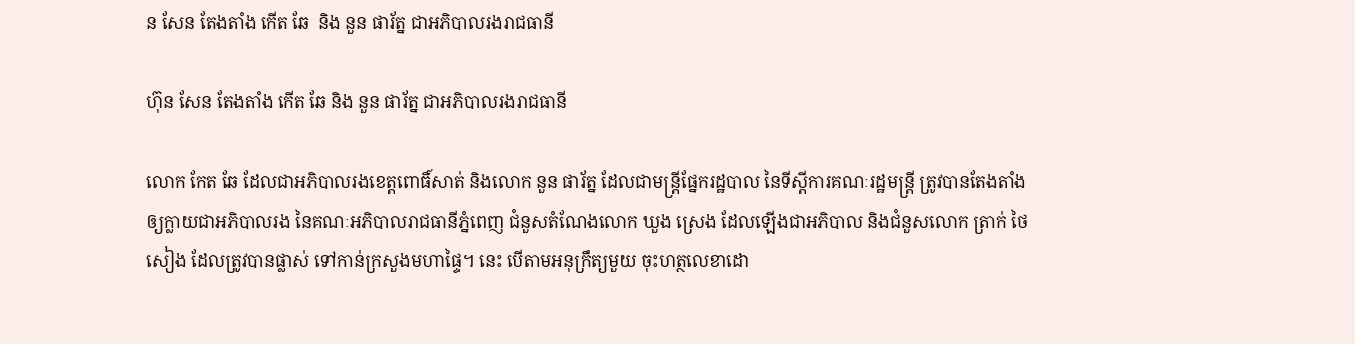ន សែន តែងតាំង កើត ឆែ  និង នួន ផារ័ត្ន ជាអភិបាលរងរាជធានី

ហ៊ុន សែន តែងតាំង កើត ឆែ និង នួន ផារ័ត្ន ជាអភិបាលរងរាជធានី

លោក កែត ឆែ ដែលជាអភិបាលរងខេត្តពោធិ៍សាត់ និងលោក នួន ផារ័ត្ន ដែលជាមន្ត្រីផ្នែករដ្ឋបាល នៃទីស្ដីការគណៈរដ្ឋមន្ត្រី ត្រូវបានតែងតាំងឲ្យក្លាយជាអភិបាលរង នៃគណៈអភិបាលរាជធានីភ្នំពេញ ជំនួសតំណែងលោក ឃួង ស្រេង ដែលឡើងជាអភិបាល និងជំនួសលោក ត្រាក់ ថៃសៀង ដែលត្រូវបានផ្លាស់ ទៅកាន់ក្រសួងមហាផ្ទៃ។ នេះ បើតាមអនុក្រឹត្យមួយ ចុះហត្ថលេខាដោ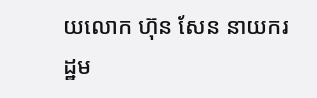យលោក ហ៊ុន សែន នាយករដ្ឋម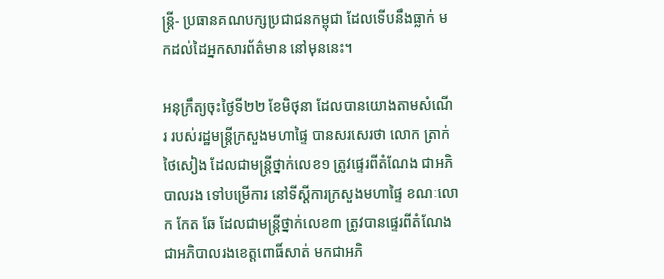ន្ត្រី- ប្រធានគណបក្សប្រជាជនកម្ពុជា ដែលទើបនឹងធ្លាក់ មកដល់ដៃអ្នកសារព័ត៌មាន នៅមុននេះ។

អនុក្រឹត្យចុះថ្ងៃទី២២ ខែមិថុនា ដែលបានយោងតាមសំណើរ របស់រដ្ឋមន្ត្រីក្រសួងមហាផ្ទៃ បានសរសេរថា លោក ត្រាក់ ថៃសៀង ដែលជាមន្ត្រីថ្នាក់លេខ១ ត្រូវផ្ទេរពីតំណែង ជាអភិបាលរង ទៅបម្រើការ នៅទីស្ដីការក្រសួងមហាផ្ទៃ ខណៈលោក កែត ឆែ ដែលជាមន្ត្រីថ្នាក់លេខ៣ ត្រូវបានផ្ទេរពីតំណែង ជាអភិបាលរងខេត្តពោធិ៍សាត់ មកជាអភិ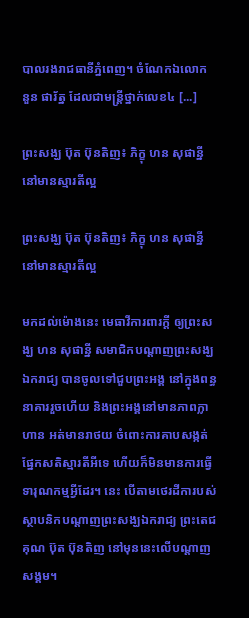បាលរងរាជធានីភ្នំពេញ។ ចំណែកឯលោក នួន ផារ័ត្ន ដែលជាមន្ត្រីថ្នាក់លេខ៤ [...]

ព្រះសង្ឃ ប៊ុត ប៊ុនតិញ៖ ភិក្ខុ ហន សុផាន្នី នៅមានស្មារតីល្អ

ព្រះសង្ឃ ប៊ុត ប៊ុនតិញ៖ ភិក្ខុ ហន សុផាន្នី នៅមានស្មារតីល្អ

មកដល់ម៉ោងនេះ មេធាវីការពារក្ដី ឲ្យព្រះសង្ឃ ហន សុផាន្នី សមាជិកបណ្ដាញព្រះសង្ឃឯករាជ្យ បានចូលទៅជួបព្រះអង្គ នៅក្នុងពន្ធនាគាររួចហើយ និងព្រះអង្គនៅមានភាពក្លាហាន អត់មានរាថយ ចំពោះការគាបសង្កត់ ផ្នែកសតិស្មារតីអីទេ ហើយក៏មិនមានការធ្វើទារុណកម្មអ្វីដែរ។ នេះ បើតាមថេរដីការបស់ស្ថាបនិកបណ្ដាញព្រះសង្ឃឯករាជ្យ ព្រះតេជគុណ ប៊ុត ប៊ុនតិញ នៅមុននេះលើបណ្ដាញសង្គម។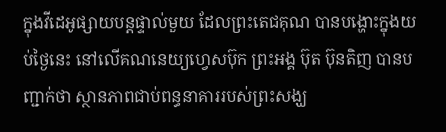ក្នុងវីដេអូផ្សាយបន្តផ្ទាល់មួយ ដែលព្រះតេជគុណ បានបង្ហោះក្នុងយប់ថ្ងៃនេះ នៅលើគណនេយ្យហ្វេសប៊ុក ព្រះអង្គ ប៊ុត ប៊ុនតិញ បានបញ្ជាក់ថា ស្ថានភាពជាប់ពន្ធនាគាររបស់ព្រះសង្ឃ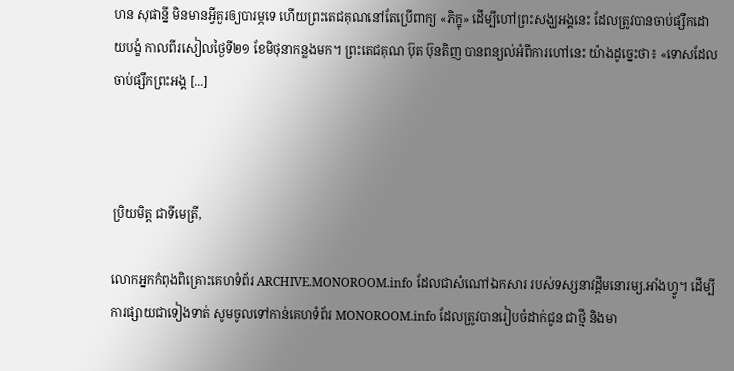ហន សុផាន្នី មិនមានអ្វីគួរឲ្យបារម្ភទេ ហើយព្រះតេជគុណនៅតែប្រើពាក្យ «ភិក្ខុ» ដើម្បីហៅព្រះសង្ឃអង្គនេះ ដែលត្រូវបានចាប់ផ្សឹកដោយបង្ខំ កាលពីរសៀលថ្ងៃទី២១ ខែមិថុនាកន្លងមក។ ព្រះតេជគុណ ប៊ុត ប៊ុនតិញ បានពន្យល់អំពីការហៅនេះ យ៉ាងដូច្នេះថា៖ «ទោសដែលចាប់ផ្សឹកព្រះអង្គ [...]



ប្រិយមិត្ត ជាទីមេត្រី,

លោកអ្នកកំពុងពិគ្រោះគេហទំព័រ ARCHIVE.MONOROOM.info ដែលជាសំណៅឯកសារ របស់ទស្សនាវដ្ដីមនោរម្យ.អាំងហ្វូ។ ដើម្បីការផ្សាយជាទៀងទាត់ សូមចូលទៅកាន់គេហទំព័រ MONOROOM.info ដែលត្រូវបានរៀបចំដាក់ជូន ជាថ្មី និងមា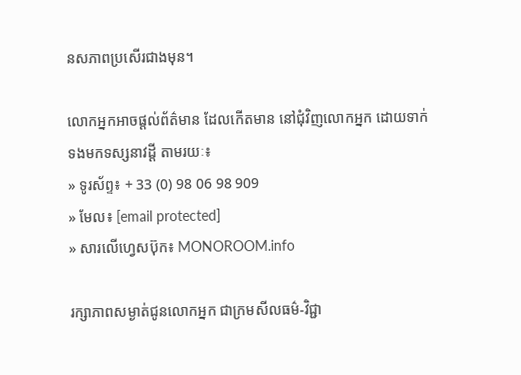នសភាពប្រសើរជាងមុន។

លោកអ្នកអាចផ្ដល់ព័ត៌មាន ដែលកើតមាន នៅជុំវិញលោកអ្នក ដោយទាក់ទងមកទស្សនាវដ្ដី តាមរយៈ៖
» ទូរស័ព្ទ៖ + 33 (0) 98 06 98 909
» មែល៖ [email protected]
» សារលើហ្វេសប៊ុក៖ MONOROOM.info

រក្សាភាពសម្ងាត់ជូនលោកអ្នក ជាក្រមសីលធម៌-វិជ្ជា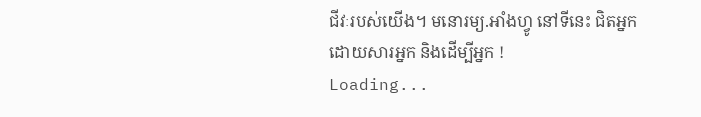ជីវៈរបស់យើង។ មនោរម្យ.អាំងហ្វូ នៅទីនេះ ជិតអ្នក ដោយសារអ្នក និងដើម្បីអ្នក !
Loading...